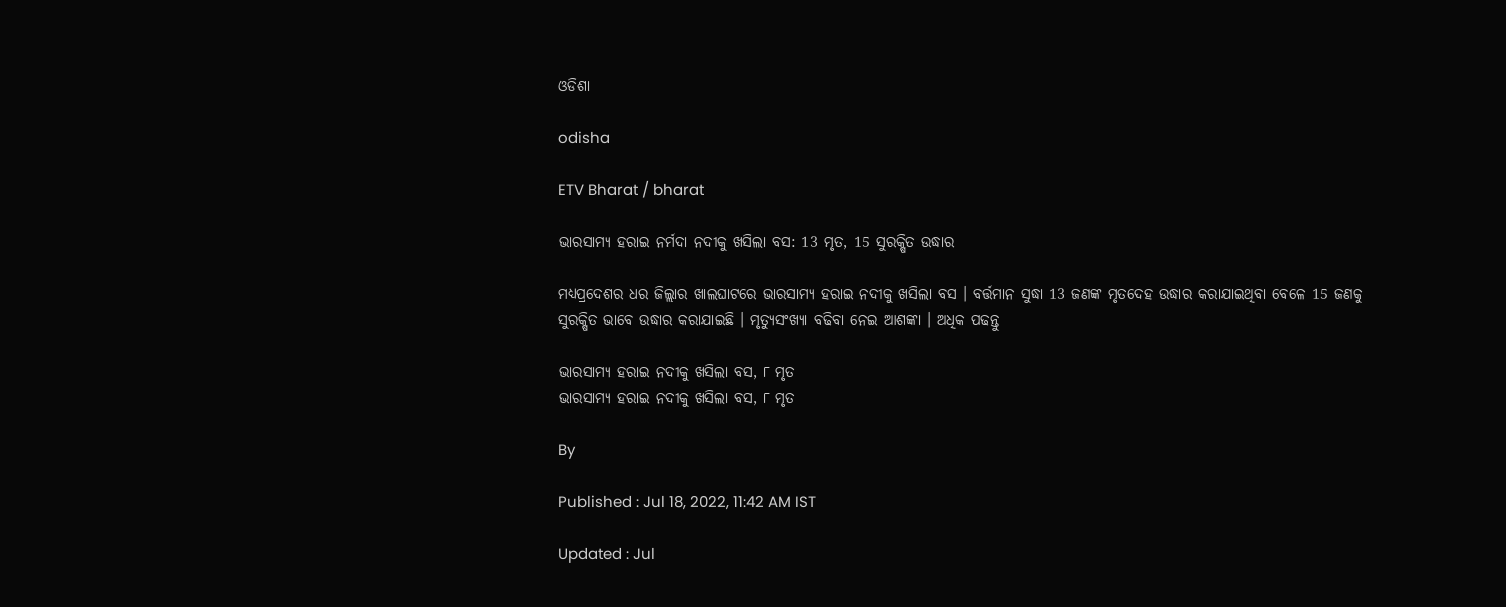ଓଡିଶା

odisha

ETV Bharat / bharat

ଭାରସାମ୍ୟ ହରାଇ ନର୍ମଦା ନଦୀକୁ ଖସିଲା ବସ: 13 ମୃତ, 15 ସୁରକ୍ଷିତ ଉଦ୍ଧାର

ମଧ୍ୟପ୍ରଦେଶର ଧର ଜିଲ୍ଲାର ଖାଲଘାଟରେ ଭାରସାମ୍ୟ ହରାଇ ନଦୀକୁ ଖସିଲା ବସ । ବର୍ତ୍ତମାନ ସୁଦ୍ଧା 13 ଜଣଙ୍କ ମୃତଦେହ ଉଦ୍ଧାର କରାଯାଇଥିବା ବେଳେ 15 ଜଣକୁ ସୁରକ୍ଷିତ ଭାବେ ଉଦ୍ଧାର କରାଯାଇଛି । ମୃତ୍ୟୁସଂଖ୍ୟା ବଢିବା ନେଇ ଆଶଙ୍କା । ଅଧିକ ପଢନ୍ତୁ

ଭାରସାମ୍ୟ ହରାଇ ନଦୀକୁ ଖସିଲା ବସ, ୮ ମୃତ
ଭାରସାମ୍ୟ ହରାଇ ନଦୀକୁ ଖସିଲା ବସ, ୮ ମୃତ

By

Published : Jul 18, 2022, 11:42 AM IST

Updated : Jul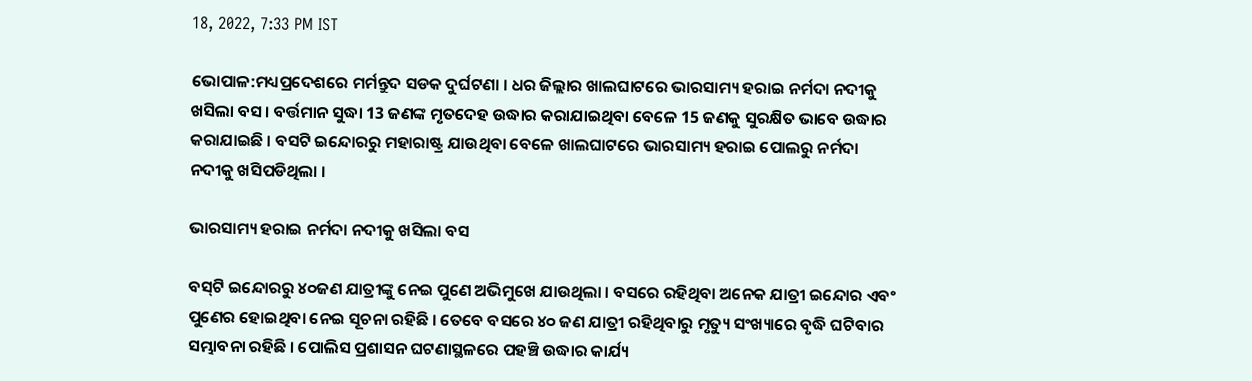18, 2022, 7:33 PM IST

ଭୋପାଳ:ମଧ୍ୟପ୍ରଦେଶରେ ମର୍ମନ୍ତୁଦ ସଡକ ଦୁର୍ଘଟଣା । ଧର ଜିଲ୍ଲାର ଖାଲଘାଟରେ ଭାରସାମ୍ୟ ହରାଇ ନର୍ମଦା ନଦୀକୁ ଖସିଲା ବସ । ବର୍ତ୍ତମାନ ସୁଦ୍ଧା 13 ଜଣଙ୍କ ମୃତଦେହ ଉଦ୍ଧାର କରାଯାଇଥିବା ବେଳେ 15 ଜଣକୁ ସୁରକ୍ଷିତ ଭାବେ ଉଦ୍ଧାର କରାଯାଇଛି । ବସଟି ଇନ୍ଦୋରରୁ ମହାରାଷ୍ଟ୍ର ଯାଉଥିବା ବେଳେ ଖାଲଘାଟରେ ଭାରସାମ୍ୟ ହରାଇ ପୋଲରୁ ନର୍ମଦା ନଦୀକୁ ଖସିପଡିଥିଲା ।

ଭାରସାମ୍ୟ ହରାଇ ନର୍ମଦା ନଦୀକୁ ଖସିଲା ବସ

ବସ୍‌ଟି ଇନ୍ଦୋରରୁ ୪୦ଜଣ ଯାତ୍ରୀଙ୍କୁ ନେଇ ପୁଣେ ଅଭିମୁଖେ ଯାଉଥିଲା । ବସରେ ରହିଥିବା ଅନେକ ଯାତ୍ରୀ ଇନ୍ଦୋର ଏବଂ ପୁଣେର ହୋଇଥିବା ନେଇ ସୂଚନା ରହିଛି । ତେବେ ବସରେ ୪୦ ଜଣ ଯାତ୍ରୀ ରହିଥିବାରୁ ମୃତ୍ୟୁ ସଂଖ୍ୟାରେ ବୃଦ୍ଧି ଘଟିବାର ସମ୍ଭାବନା ରହିଛି । ପୋଲିସ ପ୍ରଶାସନ ଘଟଣାସ୍ଥଳରେ ପହଞ୍ଚି ଉଦ୍ଧାର କାର୍ଯ୍ୟ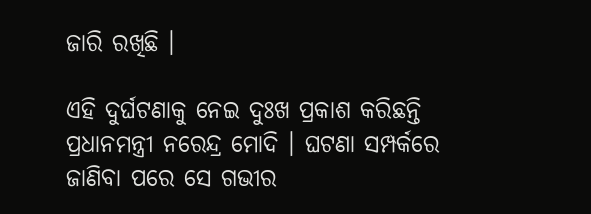ଜାରି ରଖିଛି ।

ଏହି ଦୁର୍ଘଟଣାକୁ ନେଇ ଦୁଃଖ ପ୍ରକାଶ କରିଛନ୍ତି ପ୍ରଧାନମନ୍ତ୍ରୀ ନରେନ୍ଦ୍ର ମୋଦି । ଘଟଣା ସମ୍ପର୍କରେ ଜାଣିବା ପରେ ସେ ଗଭୀର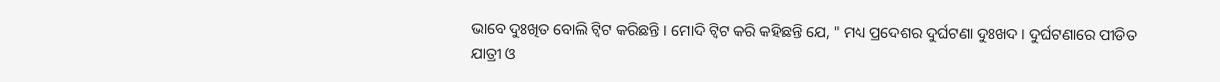ଭାବେ ଦୁଃଖିତ ବୋଲି ଟ୍ବିଟ କରିଛନ୍ତି । ମୋଦି ଟ୍ବିଟ କରି କହିଛନ୍ତି ଯେ, " ମଧ୍ୟ ପ୍ରଦେଶର ଦୁର୍ଘଟଣା ଦୁଃଖଦ । ଦୁର୍ଘଟଣାରେ ପୀଡିତ ଯାତ୍ରୀ ଓ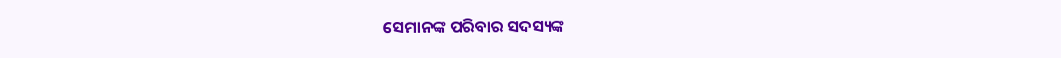ସେମାନଙ୍କ ପରିବାର ସଦସ୍ୟଙ୍କ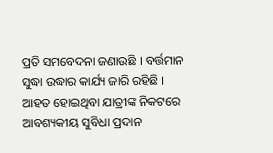ପ୍ରତି ସମବେଦନା ଜଣାଉଛି । ବର୍ତ୍ତମାନ ସୁଦ୍ଧା ଉଦ୍ଧାର କାର୍ଯ୍ୟ ଜାରି ରହିଛି । ଆହତ ହୋଇଥିବା ଯାତ୍ରୀଙ୍କ ନିକଟରେ ଆବଶ୍ୟକୀୟ ସୁବିଧା ପ୍ରଦାନ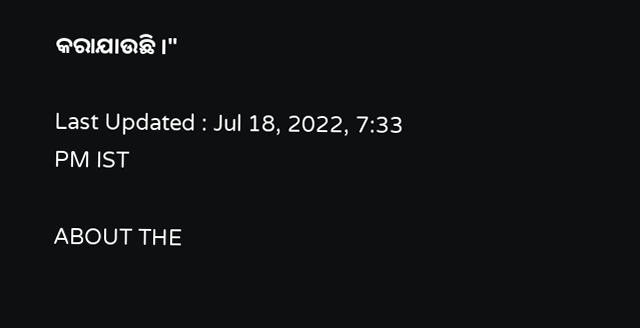କରାଯାଉଛି ।"

Last Updated : Jul 18, 2022, 7:33 PM IST

ABOUT THE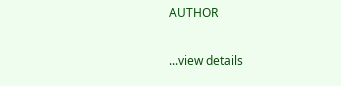AUTHOR

...view details